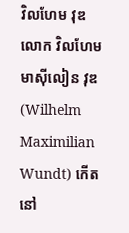វិលហែម វុឌ
លោក វិលហែម មាស៊ីលៀន វុឌ(Wilhelm Maximilian Wundt) កើតនៅ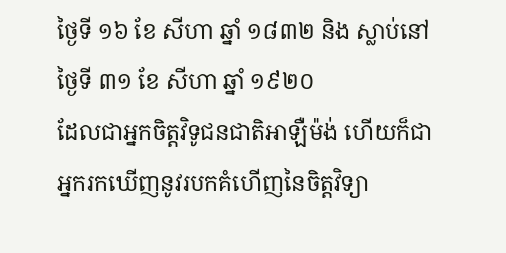ថ្ងៃទី ១៦ ខែ សីហា ឆ្នាំ ១៨៣២ និង ស្លាប់នៅ ថ្ងៃទី ៣១ ខែ សីហា ឆ្នាំ ១៩២០
ដែលជាអ្នកចិត្តវិទូជនជាតិអាឡឺម៉ង់ ហើយក៏ជាអ្នករកឃើញនូវរបកគំហើញនៃចិត្តវិទ្យា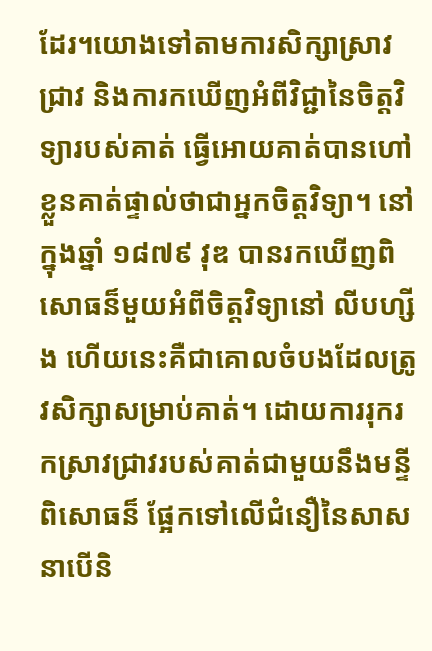ដែរ។យោងទៅតាមការសិក្សាស្រាវជ្រាវ និងការកឃើញអំពីវិជ្ជានៃចិត្តវិទ្យារបស់គាត់ ធ្វើអោយគាត់បានហៅខ្លួនគាត់ផ្ទាល់ថាជាអ្នកចិត្តវិទ្យា។ នៅក្នុងឆ្នាំ ១៨៧៩ វុឌ បានរកឃើញពិសោធន៏មួយអំពីចិត្តវិទ្យានៅ លីបហ្សីង ហើយនេះគឺជាគោលចំបងដែលត្រូវសិក្សាសម្រាប់គាត់។ ដោយការរុករកស្រាវជ្រាវរបស់គាត់ជាមួយនឹងមន្ទីពិសោធន៏ ផ្អែកទៅលើជំនឿនៃសាសនាបើនិ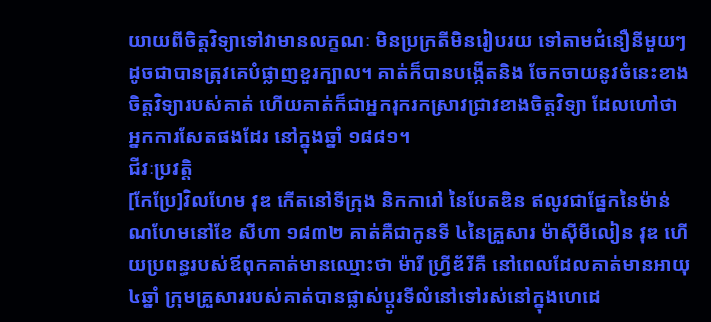យាយពីចិត្តវិទ្យាទៅវាមានលក្ខណៈ មិនប្រក្រតីមិនរៀបរយ ទៅតាមជំនឿនីមួយៗដូចជាបានត្រុវគេបំផ្លាញខួរក្បាល។ គាត់ក៏បានបង្កើតនិង ចែកចាយនូវចំនេះខាងចិត្តវិទ្យារបស់គាត់ ហើយគាត់ក៏ជាអ្នករុករកស្រាវជ្រាវខាងចិត្តវិទ្យា ដែលហៅថាអ្នកការសែតផងដែរ នៅក្នុងឆ្នាំ ១៨៨១។
ជីវៈប្រវត្តិ
[កែប្រែ]វិលហែម វុឌ កើតនៅទីក្រុង និកការៅ នៃបែតឌិន ឥលូវជាផ្នែកនៃម៉ាន់ណហែមនៅខែ សីហា ១៨៣២ គាត់គឺជាកូនទី ៤នៃគ្រួសារ ម៉ាស៊ីមីលៀន វុឌ ហើយប្រពន្ធរបស់ឪពុកគាត់មានឈ្មោះថា ម៉ារី ហ្វ្រីឌ័រីគឺ នៅពេលដែលគាត់មានអាយុ ៤ឆ្នាំ ក្រុមគ្រួសាររបស់គាត់បានផ្លាស់ប្តូរទីលំនៅទៅរស់នៅក្នុងហេដេ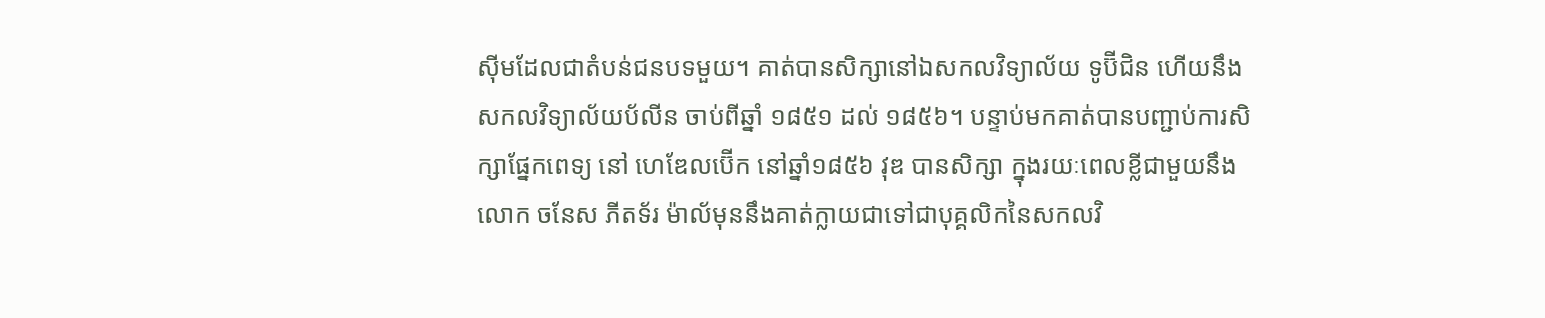ស៊ីមដែលជាតំបន់ជនបទមួយ។ គាត់បានសិក្សានៅឯសកលវិទ្យាល័យ ទូប៊ីជិន ហើយនឹងសកលវិទ្យាល័យប័លីន ចាប់ពីឆ្នាំ ១៨៥១ ដល់ ១៨៥៦។ បន្ទាប់មកគាត់បានបញ្ជាប់ការសិក្សាផ្នែកពេទ្យ នៅ ហេឌែលប៊ើក នៅឆ្នាំ១៨៥៦ វុឌ បានសិក្សា ក្នុងរយៈពេលខ្លីជាមួយនឹង លោក ចនែស ភីតទ័រ ម៉ាល័មុននឹងគាត់ក្លាយជាទៅជាបុគ្គលិកនៃសកលវិ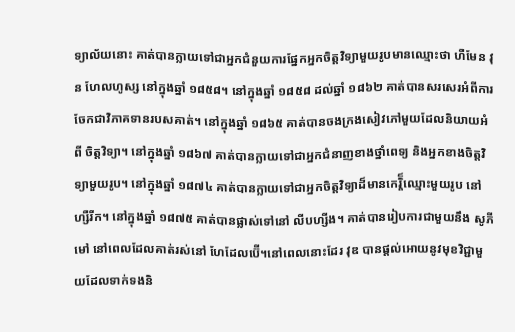ទ្យាល័យនោះ គាត់បានក្លាយទៅជាអ្នកជំនួយការផ្នែកអ្នកចិត្តវិទ្យាមួយរូបមានឈ្មោះថា ហឺមែន វុន ហែលហូស្ស នៅក្នុងឆ្នាំ ១៨៥៨។ នៅក្នុងឆ្នាំ ១៨៥៨ ដល់ឆ្នាំ ១៨៦២ គាត់បានសរសេរអំពីការចែកជាវិភាគទានរបសគាត់។ នៅក្នុងឆ្នាំ ១៨៦៥ គាត់បានចងក្រងសៀវភៅមួយដែលនិយាយអំពី ចិត្តវិទ្យា។ នៅក្នុងឆ្នាំ ១៨៦៧ គាត់បានក្លាយទៅជាអ្នកជំនាញខាងថ្នាំពេទ្យ និងអ្នកខាងចិត្តវិទ្យាមួយរូប។ នៅក្នុងឆ្នាំ ១៨៧៤ គាត់បានក្លាយទៅជាអ្នកចិត្តវិទ្យាដ៏មានកេរ្តិ៏ឈ្មោះមួយរូប នៅ ហ្សឺរីក។ នៅក្នុងឆ្នាំ ១៨៧៥ គាត់បានផ្លាស់ទៅនៅ លីបហ្សីង។ គាត់បានរៀបការជាមួយនឹង សូភី មៅ នៅពេលដែលគាត់រស់នៅ ហែដែលប៊ើ។នៅពេលនោះដែរ វុឌ បានផ្តល់អោយនូវមុខវិជ្ជាមួយដែលទាក់ទងនិ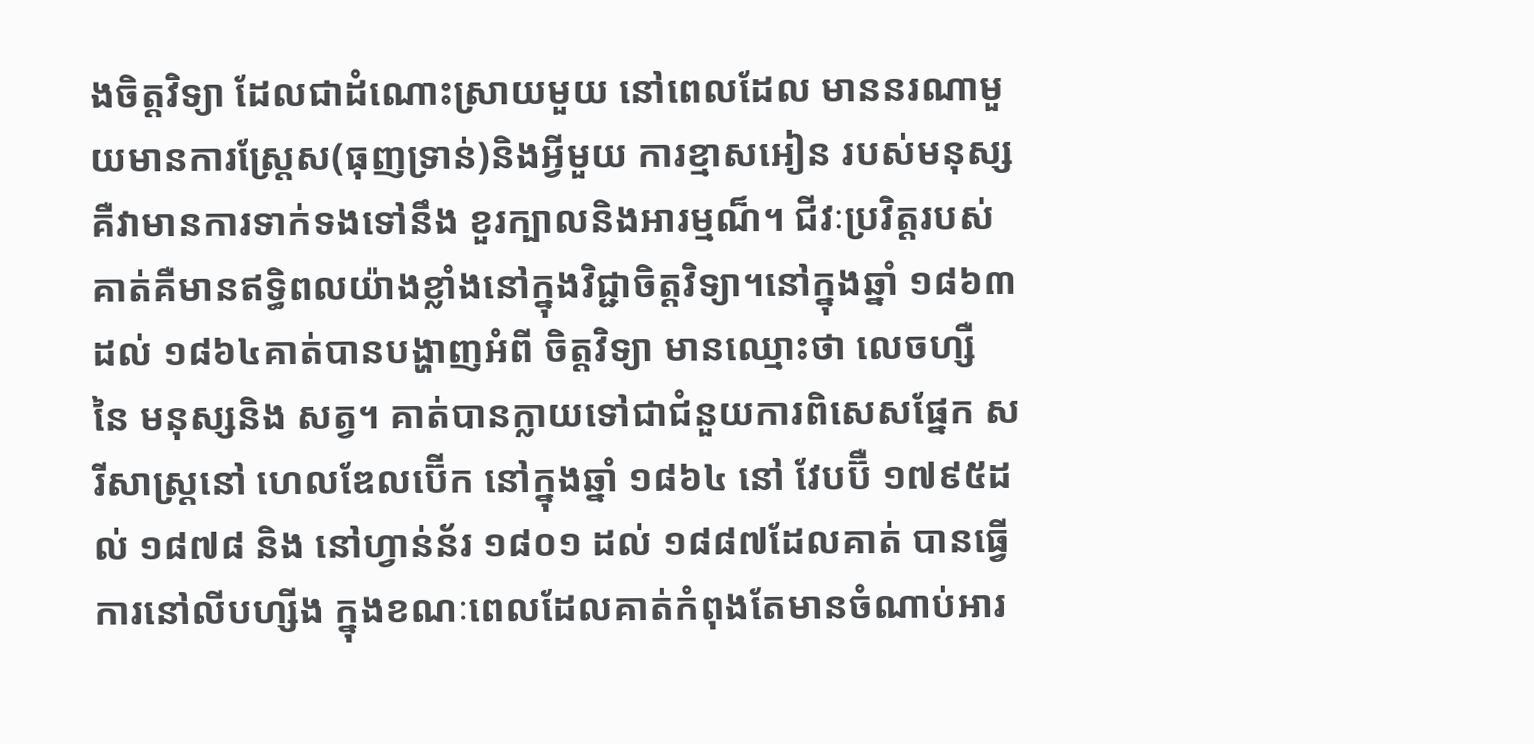ងចិត្តវិទ្យា ដែលជាដំណោះស្រាយមួយ នៅពេលដែល មាននរណាមួយមានការស្រ្តែស(ធុញទ្រាន់)និងអ្វីមួយ ការខ្មាសអៀន របស់មនុស្ស គឺវាមានការទាក់ទងទៅនឹង ខួរក្បាលនិងអារម្មណ៏។ ជីវៈប្រវិត្តរបស់គាត់គឺមានឥទ្ធិពលយ៉ាងខ្លាំងនៅក្នុងវិជ្ជាចិត្តវិទ្យា។នៅក្នុងឆ្នាំ ១៨៦៣ ដល់ ១៨៦៤គាត់បានបង្ហាញអំពី ចិត្តវិទ្យា មានឈ្មោះថា លេចហ្សឺ នៃ មនុស្សនិង សត្វ។ គាត់បានក្លាយទៅជាជំនួយការពិសេសផ្នែក សរីសាស្ត្រនៅ ហេលឌែលប៊ើក នៅក្នុងឆ្នាំ ១៨៦៤ នៅ វែបប៊ឺ ១៧៩៥ដល់ ១៨៧៨ និង នៅហ្វាន់ន័រ ១៨០១ ដល់ ១៨៨៧ដែលគាត់ បានធ្វើការនៅលីបហ្សីង ក្នុងខណៈពេលដែលគាត់កំពុងតែមានចំណាប់អារ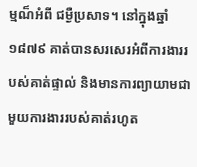ម្មណ៏អំពី ជម្ងឺប្រសាទ។ នៅក្នុងឆ្នាំ ១៨៧៩ គាត់បានសរសេរអំពីការងាររបស់គាត់ផ្ទាល់ និងមានការព្យាយាមជាមួយការងាររបស់គាត់រហូត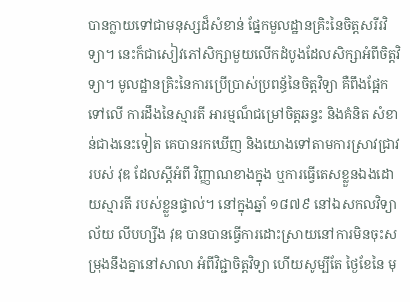បានក្លាយទៅជាមនុស្សដ៏សំខាន់ ផ្នែកមួលដ្ឋានគ្រិះនៃចិត្តសរីរវិទ្យា។ នេះក៏ជាសៀវភៅសិក្សាមួយលើកដំបូងដែលសិក្សាអំពីចិត្តវិទ្យា។ មូលដ្ឋានគ្រិះនៃការប្រើប្រាស់ប្រពន្ធ័នៃចិត្តវិទ្យា គឺពឹងផ្អែកទៅលើ ការដឹងនៃស្មារតី អារម្មណ៏ជម្រៅចិត្តឆន្ទះ និងគំនិត សំខាន់ជាងនេះទៀត គេបានរកឃើញ និងយោងទៅតាមការស្រាវជ្រាវរបស់ វុឌ ដែលស្តីអំពី វិញ្ញាណខាងក្នុង ឬការធ្វើតេសខ្លួនឯងដោយស្មារតី របស់ខ្លួនផ្ទាល់។ នៅក្នុងឆ្នាំ ១៨៧៩ នៅឯសកលវិទ្យាល័យ លីបហ្សីង វុឌ បានបានធ្វើការដោះស្រាយនៅការមិនចុះសម្រុងនឹងគ្នានៅសាលា អំពីវិជ្ជាចិត្តវិទ្យា ហើយសូម្បីតែ ថ្ងៃខែនៃ មុ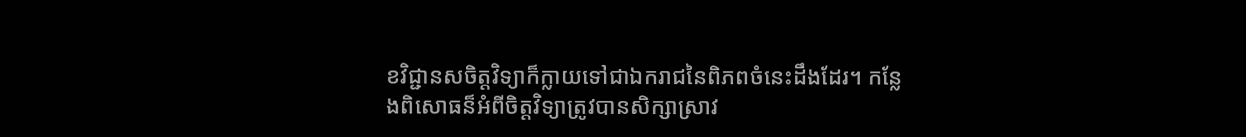ខវិជ្ជានសចិត្តវិទ្យាក៏ក្លាយទៅជាឯករាជនៃពិភពចំនេះដឹងដែរ។ កន្លែងពិសោធន៏អំពីចិត្តវិទ្យាត្រូវបានសិក្សាស្រាវ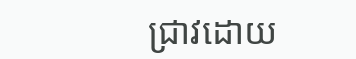ជ្រាវដោយ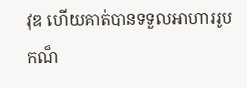វុឌ ហើយគាត់បានទទួលអាហាររូបកណ៏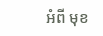អំពី មុខ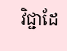វិជ្ជាដែ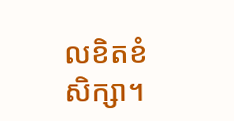លខិតខំសិក្សា។